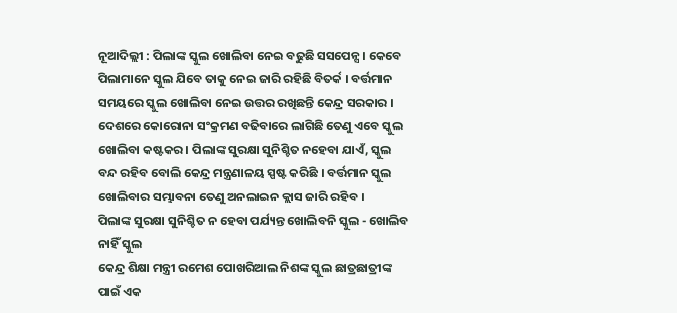ନୂଆଦିଲ୍ଲୀ : ପିଲାଙ୍କ ସ୍କୁଲ ଖୋଲିବା ନେଇ ବଢୁଛି ସସପେନ୍ସ । କେବେ ପିଲାମାନେ ସ୍କୁଲ ଯିବେ ତାକୁ ନେଇ ଜାରି ରହିଛି ବିତର୍କ । ବର୍ତ୍ତମାନ ସମୟରେ ସ୍କୁଲ ଖୋଲିବା ନେଇ ଉତ୍ତର ରଖିଛନ୍ତି କେନ୍ଦ୍ର ସରକାର । ଦେଶରେ କୋରୋନା ସଂକ୍ରମଣ ବଢିବାରେ ଲାଗିଛି ତେଣୁ ଏବେ ସ୍କୁଲ ଖୋଲିବା କଷ୍ଟକର । ପିଲାଙ୍କ ସୁରକ୍ଷା ସୁନିଶ୍ଚିତ ନହେବା ଯାଏଁ, ସ୍କୁଲ ବନ୍ଦ ରହିବ ବୋଲି କେନ୍ଦ୍ର ମନ୍ତ୍ରଣାଳୟ ସ୍ପଷ୍ଟ କରିଛି । ବର୍ତ୍ତମାନ ସ୍କୁଲ ଖୋଲିବାର ସମ୍ଭାବନା ତେଣୁ ଅନଲାଇନ କ୍ଲାସ ଜାରି ରହିବ ।
ପିଲାଙ୍କ ସୁରକ୍ଷା ସୁନିଶ୍ଚିତ ନ ହେବା ପର୍ଯ୍ୟନ୍ତ ଖୋଲିବନି ସ୍କୁଲ - ଖୋଲିବ ନାହିଁ ସ୍କୁଲ
କେନ୍ଦ୍ର ଶିକ୍ଷା ମନ୍ତ୍ରୀ ରମେଶ ପୋଖରିଆଲ ନିଶଙ୍କ ସ୍କୁଲ ଛାତ୍ରଛାତ୍ରୀଙ୍କ ପାଇଁ ଏକ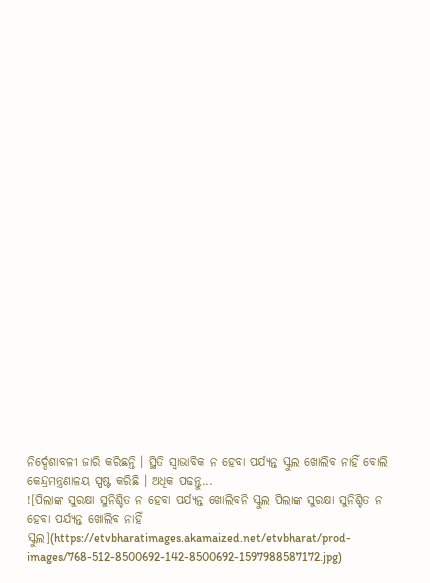ନିର୍ଦ୍ଦେଶାବଳୀ ଜାରି କରିଛନ୍ତି । ସ୍ଥିତି ସ୍ବାଭାବିକ ନ ହେବା ପର୍ଯ୍ୟନ୍ତ ସ୍କୁଲ ଖୋଲିବ ନାହିଁ ବୋଲି କେନ୍ଦ୍ରମନ୍ତ୍ରଣାଳୟ ସ୍ପଷ୍ଟ କରିଛି । ଅଧିକ ପଢନ୍ତୁ...
![ପିଲାଙ୍କ ସୁରକ୍ଷା ସୁନିଶ୍ଚିତ ନ ହେବା ପର୍ଯ୍ୟନ୍ତ ଖୋଲିବନି ସ୍କୁଲ ପିଲାଙ୍କ ସୁରକ୍ଷା ସୁନିଶ୍ଚିତ ନ ହେବା ପର୍ଯ୍ୟନ୍ତ ଖୋଲିବ ନାହିଁ ସ୍କୁଲ](https://etvbharatimages.akamaized.net/etvbharat/prod-images/768-512-8500692-142-8500692-1597988587172.jpg)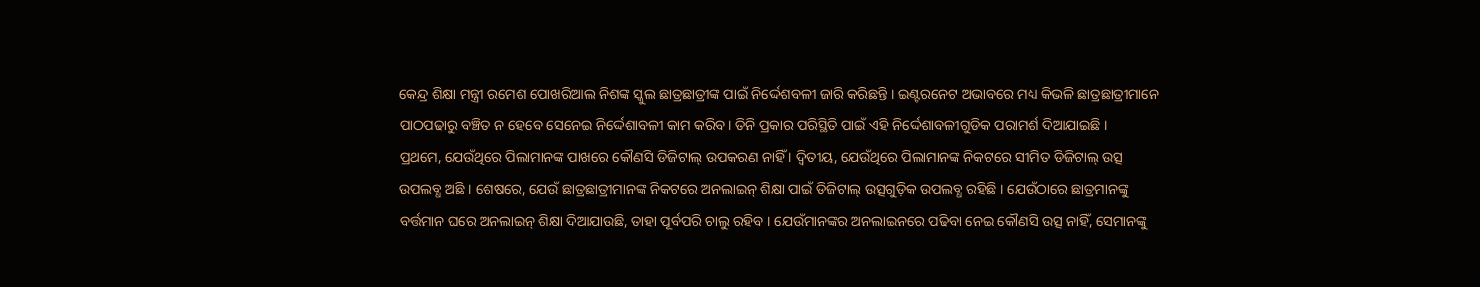କେନ୍ଦ୍ର ଶିକ୍ଷା ମନ୍ତ୍ରୀ ରମେଶ ପୋଖରିଆଲ ନିଶଙ୍କ ସ୍କୁଲ ଛାତ୍ରଛାତ୍ରୀଙ୍କ ପାଇଁ ନିର୍ଦ୍ଦେଶବଳୀ ଜାରି କରିଛନ୍ତି । ଇଣ୍ଟରନେଟ ଅଭାବରେ ମଧ୍ୟ କିଭଳି ଛାତ୍ରଛାତ୍ରୀମାନେ ପାଠପଢାରୁ ବଞ୍ଚିତ ନ ହେବେ ସେନେଇ ନିର୍ଦ୍ଦେଶାବଳୀ କାମ କରିବ। ତିନି ପ୍ରକାର ପରିସ୍ଥିତି ପାଇଁ ଏହି ନିର୍ଦ୍ଦେଶାବଳୀଗୁଡିକ ପରାମର୍ଶ ଦିଆଯାଇଛି ।
ପ୍ରଥମେ, ଯେଉଁଥିରେ ପିଲାମାନଙ୍କ ପାଖରେ କୌଣସି ଡିଜିଟାଲ୍ ଉପକରଣ ନାହିଁ । ଦ୍ୱିତୀୟ, ଯେଉଁଥିରେ ପିଲାମାନଙ୍କ ନିକଟରେ ସୀମିତ ଡିଜିଟାଲ୍ ଉତ୍ସ ଉପଲବ୍ଧ ଅଛି । ଶେଷରେ, ଯେଉଁ ଛାତ୍ରଛାତ୍ରୀମାନଙ୍କ ନିକଟରେ ଅନଲାଇନ୍ ଶିକ୍ଷା ପାଇଁ ଡିଜିଟାଲ୍ ଉତ୍ସଗୁଡ଼ିକ ଉପଲବ୍ଧ ରହିଛି । ଯେଉଁଠାରେ ଛାତ୍ରମାନଙ୍କୁ ବର୍ତ୍ତମାନ ଘରେ ଅନଲାଇନ୍ ଶିକ୍ଷା ଦିଆଯାଉଛି, ତାହା ପୂର୍ବପରି ଚାଲୁ ରହିବ । ଯେଉଁମାନଙ୍କର ଅନଲାଇନରେ ପଢିବା ନେଇ କୌଣସି ଉତ୍ସ ନାହିଁ, ସେମାନଙ୍କୁ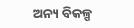ଅନ୍ୟ ବିକଳ୍ପ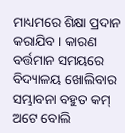ମାଧ୍ୟମରେ ଶିକ୍ଷା ପ୍ରଦାନ କରାଯିବ । କାରଣ ବର୍ତ୍ତମାନ ସମୟରେ ବିଦ୍ୟାଳୟ ଖୋଲିବାର ସମ୍ଭାବନା ବହୁତ କମ୍ ଅଟେ ବୋଲି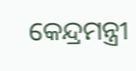କେନ୍ଦ୍ରମନ୍ତ୍ରୀ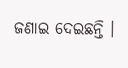ଜଣାଇ ଦେଇଛନ୍ତି ।